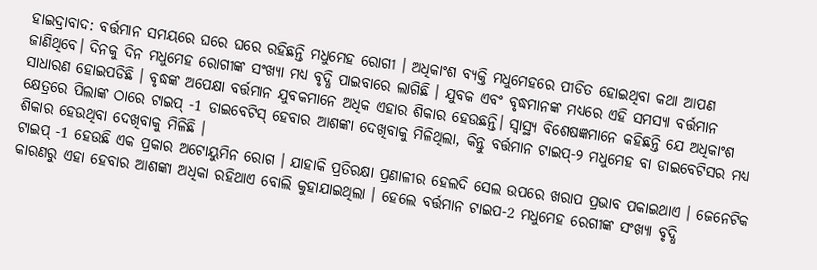ହାଇଦ୍ରାବାଦ: ବର୍ତ୍ତମାନ ସମୟରେ ଘରେ ଘରେ ରହିଛନ୍ତି ମଧୁମେହ ରୋଗୀ । ଅଧିକାଂଶ ବ୍ୟକ୍ତି ମଧୁମେହରେ ପୀଡିତ ହୋଇଥିବା କଥା ଆପଣ ଜାଣିଥିବେ। ଦିନକୁ ଦିନ ମଧୁମେହ ରୋଗୀଙ୍କ ସଂଖ୍ୟା ମଧ୍ୟ ବୃଦ୍ଧି ପାଇବାରେ ଲାଗିଛି । ଯୁବକ ଏବଂ ବୃଦ୍ଧମାନଙ୍କ ମଧ୍ୟରେ ଏହି ସମସ୍ୟା ବର୍ତ୍ତମାନ ସାଧାରଣ ହୋଇପଡିଛି । ବୃଦ୍ଧଙ୍କ ଅପେକ୍ଷା ବର୍ତ୍ତମାନ ଯୁବକମାନେ ଅଧିକ ଏହାର ଶିକାର ହେଉଛନ୍ତି। ସ୍ୱାସ୍ଥ୍ୟ ବିଶେଷଜ୍ଞମାନେ କହିଛନ୍ତି ଯେ ଅଧିକାଂଶ କ୍ଷେତ୍ରରେ ପିଲାଙ୍କ ଠାରେ ଟାଇପ୍ -1 ଡାଇବେଟିସ୍ ହେବାର ଆଶଙ୍କା ଦେଖିବାକୁ ମିଳିଥିଲା, କିନ୍ତୁ ବର୍ତ୍ତମାନ ଟାଇପ୍-୨ ମଧୁମେହ ବା ଡାଇବେଟିସର ମଧ୍ୟ ଶିକାର ହେଉଥିବା ଦେଖିବାକୁ ମିଳିଛି ।
ଟାଇପ୍ -1 ହେଉଛି ଏକ ପ୍ରକାର ଅଟୋୟୁମିନ ରୋଗ । ଯାହାକି ପ୍ରତିରକ୍ଷା ପ୍ରଣାଳୀର ହେଲଦି ସେଲ ଉପରେ ଖରାପ ପ୍ରଭାବ ପକାଇଥାଏ । ଜେନେଟିକ କାରଣରୁ ଏହା ହେବାର ଆଶଙ୍କା ଅଧିକା ରହିଥାଏ ବୋଲି କୁହାଯାଇଥିଲା । ହେଲେ ବର୍ତ୍ତମାନ ଟାଇପ-2 ମଧୁମେହ ରେଗୀଙ୍କ ସଂଖ୍ୟା ବୃଦ୍ଧି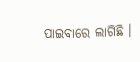ପାଇବାରେ ଲାଗିଛି ।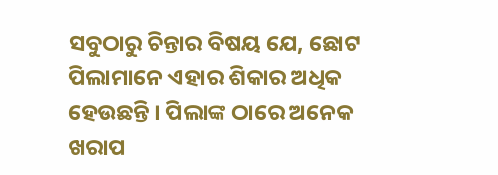ସବୁଠାରୁ ଚିନ୍ତାର ବିଷୟ ଯେ, ଛୋଟ ପିଲାମାନେ ଏହାର ଶିକାର ଅଧିକ ହେଉଛନ୍ତି । ପିଲାଙ୍କ ଠାରେ ଅନେକ ଖରାପ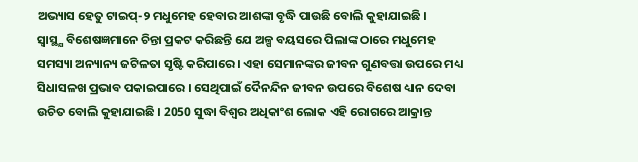ଅଭ୍ୟାସ ହେତୁ ଟାଇପ୍-୨ ମଧୁମେହ ହେବାର ଆଶଙ୍କା ବୃଦ୍ଧି ପାଉଛି ବୋଲି କୁହାଯାଇଛି ।
ସ୍ବାସ୍ଥ୍ଯ ବିଶେଷଜ୍ଞମାନେ ଚିନ୍ତା ପ୍ରକଟ କରିଛନ୍ତି ଯେ ଅଳ୍ପ ବୟସରେ ପିଲାଙ୍କ ଠାରେ ମଧୁମେହ ସମସ୍ୟା ଅନ୍ୟାନ୍ୟ ଜଟିଳତା ସୃଷ୍ଟି କରିପାରେ । ଏହା ସେମାନଙ୍କର ଜୀବନ ଗୁଣବତ୍ତା ଉପରେ ମଧ୍ୟ ସିଧାସଳଖ ପ୍ରଭାବ ପକାଇପାରେ । ସେଥିପାଇଁ ଦୈନନ୍ଦିନ ଜୀବନ ଉପରେ ବିଶେଷ ଧ୍ୟାନ ଦେବା ଉଚିତ ବୋଲି କୁହାଯାଇଛି । 2050 ସୁଦ୍ଧା ବିଶ୍ବର ଅଧିକାଂଶ ଲୋକ ଏହି ରୋଗରେ ଆକ୍ରାନ୍ତ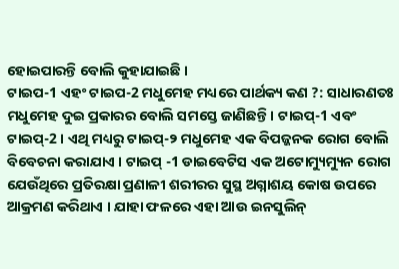ହୋଇପାରନ୍ତି ବୋଲି କୁହାଯାଇଛି ।
ଟାଇପ-1 ଏହଂ ଟାଇପ-2 ମଧୁମେହ ମଧ୍ୟରେ ପାର୍ଥକ୍ୟ କଣ ?: ସାଧାରଣତଃ ମଧୁମେହ ଦୁଇ ପ୍ରକାରର ବୋଲି ସମସ୍ତେ ଜାଣିଛନ୍ତି। ଟାଇପ୍-1 ଏବଂ ଟାଇପ୍-2 । ଏଥି ମଧ୍ୟରୁ ଟାଇପ୍-୨ ମଧୁମେହ ଏକ ବିପଜ୍ଜନକ ରୋଗ ବୋଲି ବିବେଚନା କରାଯାଏ । ଟାଇପ୍ -1 ଡାଇବେଟିସ ଏକ ଅଟୋମ୍ୟୁମ୍ୟୁନ ରୋଗ ଯେଉଁଥିରେ ପ୍ରତିରକ୍ଷା ପ୍ରଣାଳୀ ଶରୀରର ସୁସ୍ଥ ଅଗ୍ନାଶୟ କୋଷ ଉପରେ ଆକ୍ରମଣ କରିଥାଏ । ଯାହା ଫଳରେ ଏହା ଆଉ ଇନସୁଲିନ୍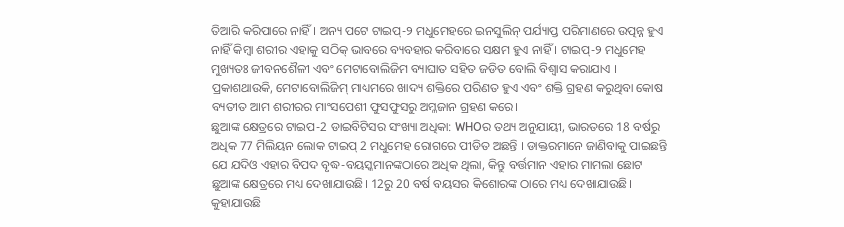ତିଆରି କରିପାରେ ନାହିଁ । ଅନ୍ୟ ପଟେ ଟାଇପ୍-୨ ମଧୁମେହରେ ଇନସୁଲିନ୍ ପର୍ଯ୍ୟାପ୍ତ ପରିମାଣରେ ଉତ୍ପନ୍ନ ହୁଏ ନାହିଁ କିମ୍ବା ଶରୀର ଏହାକୁ ସଠିକ୍ ଭାବରେ ବ୍ୟବହାର କରିବାରେ ସକ୍ଷମ ହୁଏ ନାହିଁ । ଟାଇପ୍-୨ ମଧୁମେହ ମୁଖ୍ୟତଃ ଜୀବନଶୈଳୀ ଏବଂ ମେଟାବୋଲିଜିମ ବ୍ୟାଘାତ ସହିତ ଜଡିତ ବୋଲି ବିଶ୍ବାସ କରାଯାଏ । ପ୍ରକାଶଥାଉକି, ମେଟାବୋଲିଜିମ୍ ମାଧ୍ୟମରେ ଖାଦ୍ୟ ଶକ୍ତିରେ ପରିଣତ ହୁଏ ଏବଂ ଶକ୍ତି ଗ୍ରହଣ କରୁଥିବା କୋଷ ବ୍ୟତୀତ ଆମ ଶରୀରର ମାଂସପେଶୀ ଫୁସଫୁସରୁ ଅମ୍ଳଜାନ ଗ୍ରହଣ କରେ।
ଛୁଆଙ୍କ କ୍ଷେତ୍ରରେ ଟାଇପ-2 ଡାଇବିଟିସର ସଂଖ୍ୟା ଅଧିକା: WHOର ତଥ୍ୟ ଅନୁଯାୟୀ, ଭାରତରେ 18 ବର୍ଷରୁ ଅଧିକ 77 ମିଲିୟନ ଲୋକ ଟାଇପ୍ 2 ମଧୁମେହ ରୋଗରେ ପୀଡିତ ଅଛନ୍ତି । ଡାକ୍ତରମାନେ ଜାଣିବାକୁ ପାଇଛନ୍ତି ଯେ ଯଦିଓ ଏହାର ବିପଦ ବୃଦ୍ଧ-ବୟସ୍କମାନଙ୍କଠାରେ ଅଧିକ ଥିଲା, କିନ୍ତୁ ବର୍ତ୍ତମାନ ଏହାର ମାମଲା ଛୋଟ ଛୁଆଙ୍କ କ୍ଷେତ୍ରରେ ମଧ୍ୟ ଦେଖାଯାଉଛି। 12ରୁ 20 ବର୍ଷ ବୟସର କିଶୋରଙ୍କ ଠାରେ ମଧ୍ୟ ଦେଖାଯାଉଛି। କୁହାଯାଉଛି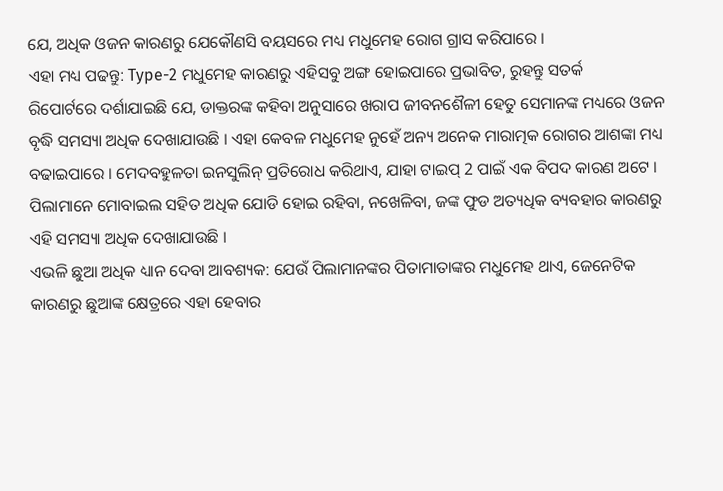ଯେ, ଅଧିକ ଓଜନ କାରଣରୁ ଯେକୌଣସି ବୟସରେ ମଧ୍ୟ ମଧୁମେହ ରୋଗ ଗ୍ରାସ କରିପାରେ ।
ଏହା ମଧ୍ୟ ପଢନ୍ତୁ: Type-2 ମଧୁମେହ କାରଣରୁ ଏହିସବୁ ଅଙ୍ଗ ହୋଇପାରେ ପ୍ରଭାବିତ, ରୁହନ୍ତୁ ସତର୍କ
ରିପୋର୍ଟରେ ଦର୍ଶାଯାଇଛି ଯେ, ଡାକ୍ତରଙ୍କ କହିବା ଅନୁସାରେ ଖରାପ ଜୀବନଶୈଳୀ ହେତୁ ସେମାନଙ୍କ ମଧ୍ୟରେ ଓଜନ ବୃଦ୍ଧି ସମସ୍ୟା ଅଧିକ ଦେଖାଯାଉଛି । ଏହା କେବଳ ମଧୁମେହ ନୁହେଁ ଅନ୍ୟ ଅନେକ ମାରାତ୍ମକ ରୋଗର ଆଶଙ୍କା ମଧ୍ୟ ବଢାଇପାରେ । ମେଦବହୁଳତା ଇନସୁଲିନ୍ ପ୍ରତିରୋଧ କରିଥାଏ, ଯାହା ଟାଇପ୍ 2 ପାଇଁ ଏକ ବିପଦ କାରଣ ଅଟେ । ପିଲାମାନେ ମୋବାଇଲ ସହିତ ଅଧିକ ଯୋଡି ହୋଇ ରହିବା, ନଖେଳିବା, ଜଙ୍କ ଫୁଡ ଅତ୍ୟଧିକ ବ୍ୟବହାର କାରଣରୁ ଏହି ସମସ୍ୟା ଅଧିକ ଦେଖାଯାଉଛି ।
ଏଭଳି ଛୁଆ ଅଧିକ ଧ୍ୟାନ ଦେବା ଆବଶ୍ୟକ: ଯେଉଁ ପିଲାମାନଙ୍କର ପିତାମାତାଙ୍କର ମଧୁମେହ ଥାଏ, ଜେନେଟିକ କାରଣରୁ ଛୁଆଙ୍କ କ୍ଷେତ୍ରରେ ଏହା ହେବାର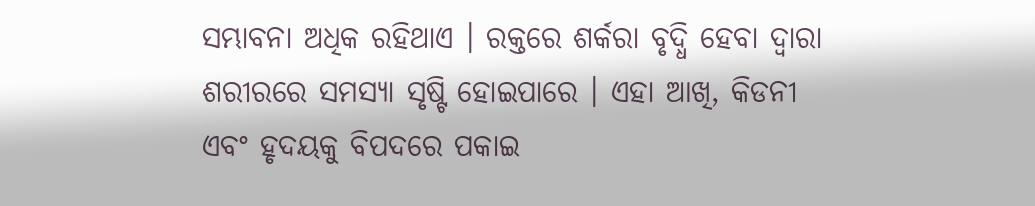ସମ୍ଭାବନା ଅଧିକ ରହିଥାଏ । ରକ୍ତରେ ଶର୍କରା ବୃଦ୍ଧି ହେବା ଦ୍ୱାରା ଶରୀରରେ ସମସ୍ୟା ସୃଷ୍ଟି ହୋଇପାରେ । ଏହା ଆଖି, କିଡନୀ ଏବଂ ହୃଦୟକୁ ବିପଦରେ ପକାଇ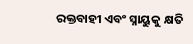ରକ୍ତବାହୀ ଏବଂ ସ୍ନାୟୁକୁ କ୍ଷତି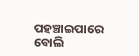ପହଞ୍ଚାଇପାରେ ବୋଲି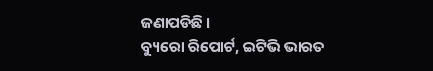ଜଣାପଡିଛି ।
ବ୍ୟୁରୋ ରିପୋର୍ଟ, ଇଟିଭି ଭାରତ